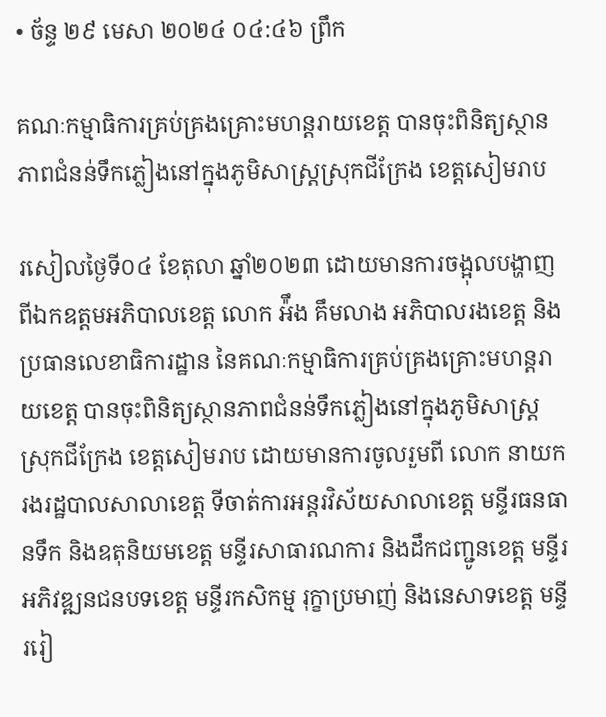• ច័ន្ទ ២៩ មេសា ២០២៤ ០៤:៤៦ ព្រឹក

គណៈកម្មាធិការគ្រប់គ្រងគ្រោះមហន្ដរាយខេត្ត បានចុះពិនិត្យស្ថានភាពជំនន់ទឹកភ្លៀងនៅក្នុងភូមិសាស្ត្រស្រុកជីក្រែង ខេត្តសៀមរាប

រសៀលថ្ងៃទី០៤ ខែតុលា ឆ្នាំ២០២៣ ដោយមានការចង្អុលបង្ហាញ ពីឯកឧត្តមអភិបាលខេត្ត លោក អ៉ឹង គឹមលាង អភិបាលរងខេត្ត និងប្រធានលេខាធិការដ្ឋាន នៃគណៈកម្មាធិការគ្រប់គ្រងគ្រោះមហន្ដរាយខេត្ត បានចុះពិនិត្យស្ថានភាពជំនន់ទឹកភ្លៀងនៅក្នុងភូមិសាស្ត្រស្រុកជីក្រែង ខេត្តសៀមរាប ដោយមានការចូលរួមពី លោក នាយករងរដ្ឋបាលសាលាខេត្ត ទីចាត់ការអន្ដរវិស័យសាលាខេត្ត មន្ទីរធនធានទឹក និងឧតុនិយមខេត្ត មន្ទីរសាធារណការ និងដឹកជញ្ជូនខេត្ត មន្ទីរអភិវឌ្ឍនជនបទខេត្ត មន្ទីរកសិកម្ម រុក្ខាប្រមាញ់ និងនេសាទខេត្ត មន្ទីររៀ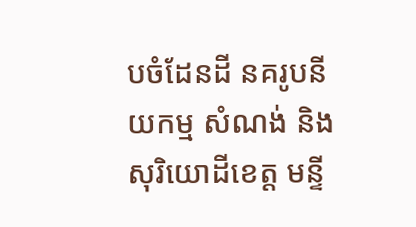បចំដែនដី នគរូបនីយកម្ម សំណង់ និងសុរិយោដីខេត្ត មន្ទី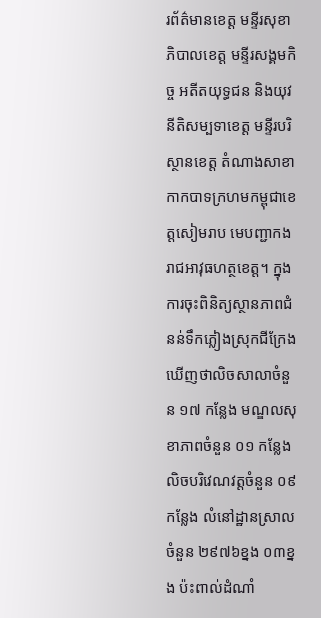រព័ត៌មានខេត្ត មន្ទីរសុខាភិបាលខេត្ត មន្ទីរសង្គមកិច្ច អតីតយុទ្ធជន និងយុវនីតិសម្បទាខេត្ត មន្ទីរបរិស្ថានខេត្ត តំណាងសាខាកាកបាទក្រហមកម្ពុជាខេត្តសៀមរាប មេបញ្ជាកងរាជអាវុធហត្ថខេត្ត។ ក្នុងការចុះពិនិត្យស្ថានភាពជំនន់ទឹកភ្លៀងស្រុកជីក្រែងឃេីញថាលិចសាលាចំនួន ១៧ កន្លែង មណ្ឌលសុខាភាពចំនួន ០១ កន្លែង លិចបរិវេណវត្តចំនួន ០៩ កន្លែង លំនៅដ្ឋានស្រាលចំនួន ២៩៧៦ខ្នង ០៣ខ្នង ប៉ះពាល់ដំណាំ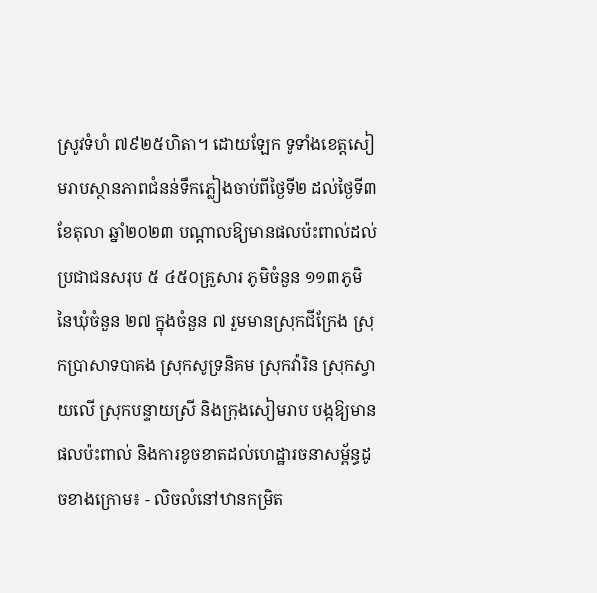ស្រូវទំហំ ៧៩២៥ហិតា។ ដោយឡែក ទូទាំងខេត្តសៀមរាបស្ថានភាពជំនន់ទឹកភ្លៀងចាប់ពីថ្ងៃទី២ ដល់ថ្ងៃទី៣ ខែតុលា ឆ្នាំ២០២៣ បណ្ដាលឱ្យមានផលប៉ះពាល់ដល់ប្រជាជនសរុប ៥ ៤៥០គ្រួសារ ភូមិចំនួន ១១៣ភូមិ នៃឃុំចំនួន ២៧ ក្នុងចំនួន ៧ រួមមានស្រុកជីក្រែង ស្រុកប្រាសាទបាគង ស្រុកសូទ្រនិគម ស្រុកវ៉ារិន ស្រុកស្វាយលើ ស្រុកបន្ទាយស្រី និងក្រុងសៀមរាប បង្កឱ្យមានផលប៉ះពាល់ និងការខូចខាតដល់ហេដ្ឋារចនាសម្ព័ន្ធដូចខាងក្រោម៖ - លិចលំនៅឋានកម្រិត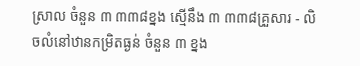ស្រាល ចំនួន ៣ ៣៣៨ខ្នង ស្មើនឹង ៣ ៣៣៨គ្រួសារ - លិចលំនៅឋានកម្រិតធ្ងន់ ចំនួន ៣ ខ្នង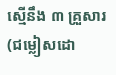ស្មើនឹង ៣ គ្រួសារ (ជម្លៀសដោ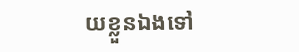យខ្លួនឯងទៅ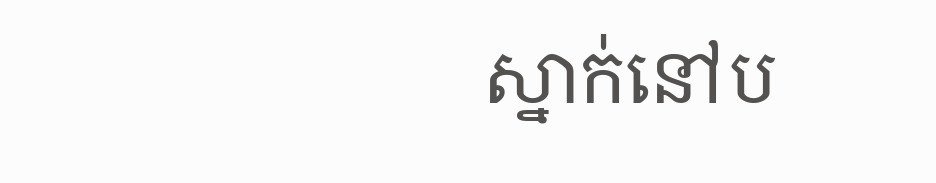ស្នាក់នៅប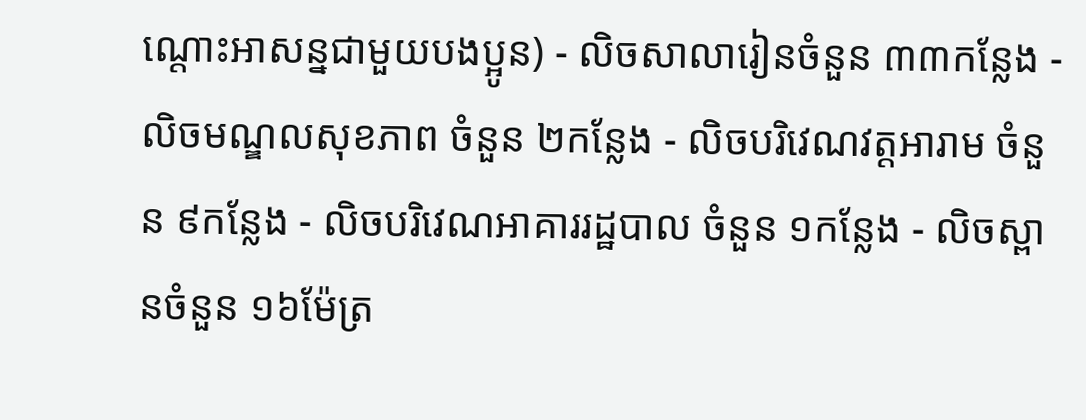ណ្តោះអាសន្នជាមួយបងប្អូន) - លិចសាលារៀនចំនួន ៣៣កន្លែង - លិចមណ្ឌលសុខភាព ចំនួន ២កន្លែង - លិចបរិវេណវត្តអារាម ចំនួន ៩កន្លែង - លិចបរិវេណអាគាររដ្ឋបាល ចំនួន ១កន្លែង - លិចស្ពានចំនួន ១៦ម៉ែត្រ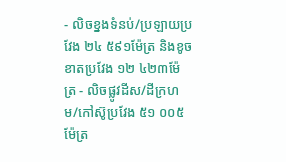- លិចខ្នងទំនប់/ប្រឡាយប្រវែង ២៤ ៥៩១ម៉ែត្រ និងខូចខាតប្រវែង ១២ ៤២៣ម៉ែត្រ - លិចផ្លូវដីស/ដីក្រហម/កៅស៊ូប្រវែង ៥១ ០០៥ម៉ែត្រ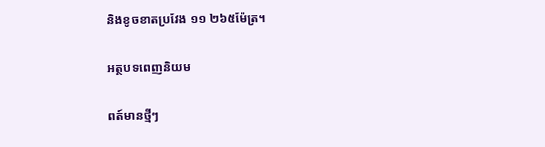និងខូចខាតប្រវែង ១១ ២៦៥ម៉ែត្រ។

អត្ថបទពេញនិយម

ពត៍មានថ្មីៗ